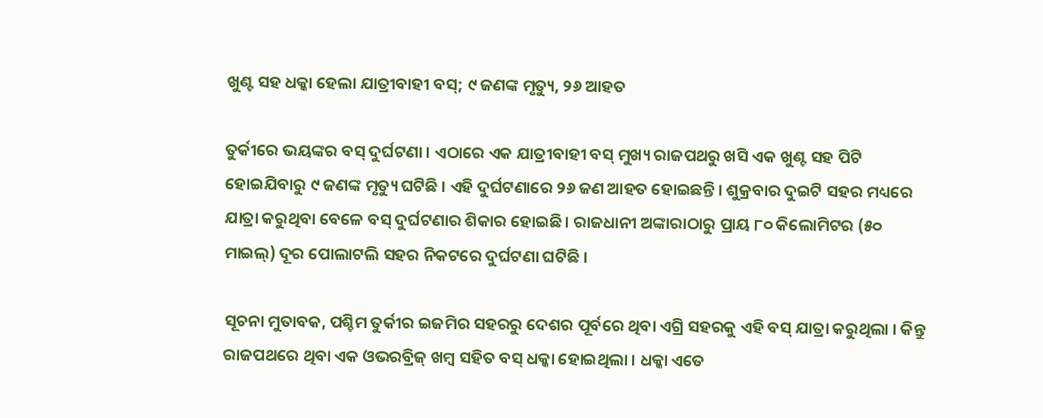ଖୁଣ୍ଟ ସହ ଧକ୍କା ହେଲା ଯାତ୍ରୀବାହୀ ବସ୍‌; ୯ ଜଣଙ୍କ ମୃତ୍ୟୁ, ୨୬ ଆହତ

ତୁର୍କୀରେ ଭୟଙ୍କର ବସ୍‌ ଦୁର୍ଘଟଣା । ଏଠାରେ ଏକ ଯାତ୍ରୀବାହୀ ବସ୍‌ ମୁଖ୍ୟ ରାଜପଥରୁ ଖସି ଏକ ଖୁଣ୍ଟ ସହ ପିଟି ହୋଇଯିବାରୁ ୯ ଜଣଙ୍କ ମୃତ୍ୟୁ ଘଟିଛି । ଏହି ଦୁର୍ଘଟଣାରେ ୨୬ ଜଣ ଆହତ ହୋଇଛନ୍ତି । ଶୁକ୍ରବାର ଦୁଇଟି ସହର ମଧ୍ୟରେ ଯାତ୍ରା କରୁଥିବା ବେଳେ ବସ୍‌ ଦୁର୍ଘଟଣାର ଶିକାର ହୋଇଛି । ରାଜଧାନୀ ଅଙ୍କାରାଠାରୁ ପ୍ରାୟ ୮୦ କିଲୋମିଟର (୫୦ ମାଇଲ୍‌) ଦୂର ପୋଲାଟଲି ସହର ନିକଟରେ ଦୁର୍ଘଟଣା ଘଟିଛି ।

ସୂଚନା ମୁତାବକ, ପଶ୍ଚିମ ତୁର୍କୀର ଇଜମିର ସହରରୁ ଦେଶର ପୂର୍ବରେ ଥିବା ଏଗ୍ରି ସହରକୁ ଏହି ବସ୍‌ ଯାତ୍ରା କରୁଥିଲା । କିନ୍ତୁ ରାଜପଥରେ ଥିବା ଏକ ଓଭରବ୍ରିଜ୍ ଖମ୍ବ ସହିତ ବସ୍‌ ଧକ୍କା ହୋଇଥିଲା । ଧକ୍କା ଏତେ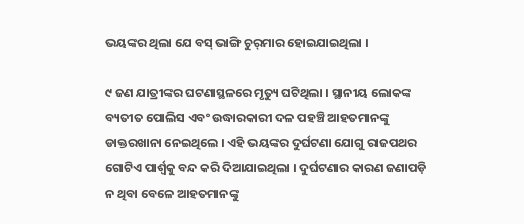ଭୟଙ୍କର ଥିଲା ଯେ ବସ୍ ଭାଙ୍ଗି ଚୁର୍‌ମାର ହୋଇଯାଇଥିଲା ।

୯ ଜଣ ଯାତ୍ରୀଙ୍କର ଘଟଣାସ୍ଥଳରେ ମୃତ୍ୟୁ ଘଟିଥିଲା । ସ୍ଥାନୀୟ ଲୋକଙ୍କ ବ୍ୟତୀତ ପୋଲିସ ଏବଂ ଉଦ୍ଧାରକାରୀ ଦଳ ପହଞ୍ଚି ଆହତମାନଙ୍କୁ ଡାକ୍ତରଖାନା ନେଇଥିଲେ । ଏହି ଭୟଙ୍କର ଦୁର୍ଘଟଣା ଯୋଗୁ ରାଜପଥର ଗୋଟିଏ ପାର୍ଶ୍ୱକୁ ବନ୍ଦ କରି ଦିଆଯାଇଥିଲା । ଦୁର୍ଘଟଣାର କାରଣ ଜଣାପଡ଼ି ନ ଥିବା ବେଳେ ଆହତମାନଙ୍କୁ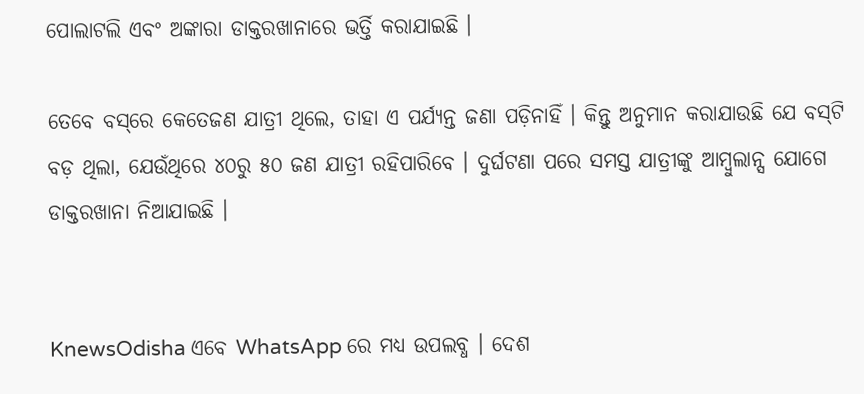ପୋଲାଟଲି ଏବଂ ଅଙ୍କାରା ଡାକ୍ତରଖାନାରେ ଭର୍ତ୍ତି କରାଯାଇଛି ।

ତେବେ ବସ୍‌ରେ କେତେଜଣ ଯାତ୍ରୀ ଥିଲେ, ତାହା ଏ ପର୍ଯ୍ୟନ୍ତ ଜଣା ପଡ଼ିନାହିଁ । କିନ୍ତୁ ଅନୁମାନ କରାଯାଉଛି ଯେ ବସ୍‌ଟି ବଡ଼ ଥିଲା, ଯେଉଁଥିରେ ୪୦ରୁ ୫୦ ଜଣ ଯାତ୍ରୀ ରହିପାରିବେ । ଦୁର୍ଘଟଣା ପରେ ସମସ୍ତ ଯାତ୍ରୀଙ୍କୁ ଆମ୍ବୁଲାନ୍ସ ଯୋଗେ ଡାକ୍ତରଖାନା ନିଆଯାଇଛି ।


KnewsOdisha ଏବେ WhatsApp ରେ ମଧ୍ୟ ଉପଲବ୍ଧ । ଦେଶ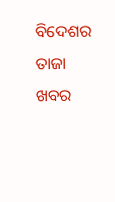ବିଦେଶର ତାଜା ଖବର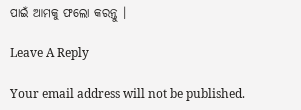ପାଇଁ ଆମକୁ ଫଲୋ କରନ୍ତୁ ।

Leave A Reply

Your email address will not be published.